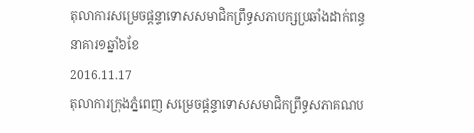តុលាការសម្រេចផ្ដន្ទាទោសសមាជិកព្រឹទ្ធសភាបក្សប្រឆាំងដាក់ពន្ធនាគារ១ឆ្នាំ៦ខែ
2016.11.17
តុលាការក្រុងភ្នំពេញ សម្រេចផ្ដន្ទាទោសសមាជិកព្រឹទ្ធសភាគណប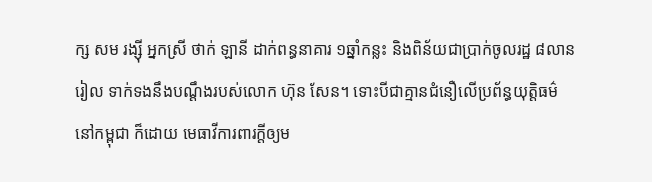ក្ស សម រង្ស៊ី អ្នកស្រី ថាក់ ឡានី ដាក់ពន្ធនាគារ ១ឆ្នាំកន្លះ និងពិន័យជាប្រាក់ចូលរដ្ឋ ៨លានរៀល ទាក់ទងនឹងបណ្ដឹងរបស់លោក ហ៊ុន សែន។ ទោះបីជាគ្មានជំនឿលើប្រព័ន្ធយុត្តិធម៌នៅកម្ពុជា ក៏ដោយ មេធាវីការពារក្ដីឲ្យម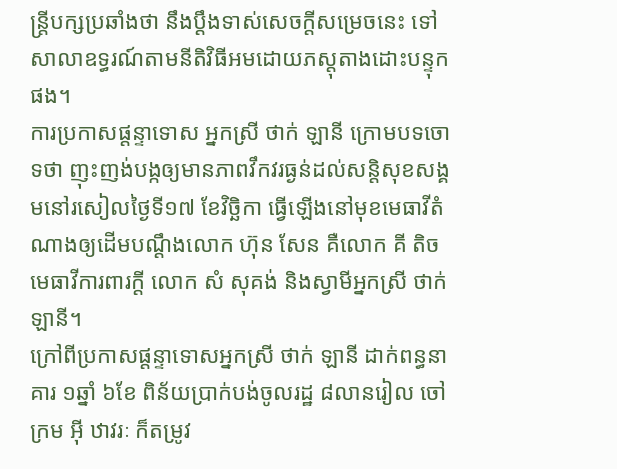ន្ត្រីបក្សប្រឆាំងថា នឹងប្ដឹងទាស់សេចក្ដីសម្រេចនេះ ទៅសាលាឧទ្ធរណ៍តាមនីតិវិធីអមដោយភស្តុតាងដោះបន្ទុកផង។
ការប្រកាសផ្ដន្ទាទោស អ្នកស្រី ថាក់ ឡានី ក្រោមបទចោទថា ញុះញង់បង្កឲ្យមានភាពវឹកវរធ្ងន់ដល់សន្តិសុខសង្គមនៅរសៀលថ្ងៃទី១៧ ខែវិច្ឆិកា ធ្វើឡើងនៅមុខមេធាវីតំណាងឲ្យដើមបណ្ដឹងលោក ហ៊ុន សែន គឺលោក គី តិច មេធាវីការពារក្ដី លោក សំ សុគង់ និងស្វាមីអ្នកស្រី ថាក់ ឡានី។
ក្រៅពីប្រកាសផ្ដន្ទាទោសអ្នកស្រី ថាក់ ឡានី ដាក់ពន្ធនាគារ ១ឆ្នាំ ៦ខែ ពិន័យប្រាក់បង់ចូលរដ្ឋ ៨លានរៀល ចៅក្រម អ៊ី ឋាវរៈ ក៏តម្រូវ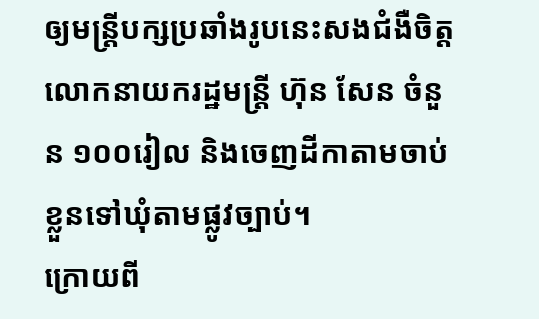ឲ្យមន្ត្រីបក្សប្រឆាំងរូបនេះសងជំងឺចិត្តលោកនាយករដ្ឋមន្ត្រី ហ៊ុន សែន ចំនួន ១០០រៀល និងចេញដីកាតាមចាប់ខ្លួនទៅឃុំតាមផ្លូវច្បាប់។
ក្រោយពី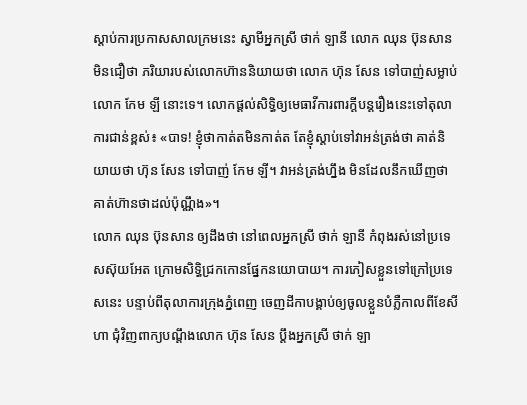ស្ដាប់ការប្រកាសសាលក្រមនេះ ស្វាមីអ្នកស្រី ថាក់ ឡានី លោក ឈុន ប៊ុនសាន មិនជឿថា ភរិយារបស់លោកហ៊ាននិយាយថា លោក ហ៊ុន សែន ទៅបាញ់សម្លាប់លោក កែម ឡី នោះទេ។ លោកផ្ដល់សិទ្ធិឲ្យមេធាវីការពារក្ដីបន្តរឿងនេះទៅតុលាការជាន់ខ្ពស់៖ «បាទ! ខ្ញុំថាកាត់តមិនកាត់ត តែខ្ញុំស្ដាប់ទៅវាអន់ត្រង់ថា គាត់និយាយថា ហ៊ុន សែន ទៅបាញ់ កែម ឡី។ វាអន់ត្រង់ហ្នឹង មិនដែលនឹកឃើញថា គាត់ហ៊ានថាដល់ប៉ុណ្ណឹង»។
លោក ឈុន ប៊ុនសាន ឲ្យដឹងថា នៅពេលអ្នកស្រី ថាក់ ឡានី កំពុងរស់នៅប្រទេសស៊ុយអែត ក្រោមសិទ្ធិជ្រកកោនផ្នែកនយោបាយ។ ការភៀសខ្លួនទៅក្រៅប្រទេសនេះ បន្ទាប់ពីតុលាការក្រុងភ្នំពេញ ចេញដីកាបង្គាប់ឲ្យចូលខ្លួនបំភ្លឺកាលពីខែសីហា ជុំវិញពាក្យបណ្ដឹងលោក ហ៊ុន សែន ប្ដឹងអ្នកស្រី ថាក់ ឡា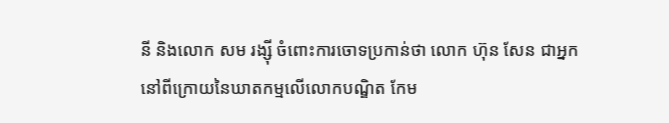នី និងលោក សម រង្ស៊ី ចំពោះការចោទប្រកាន់ថា លោក ហ៊ុន សែន ជាអ្នកនៅពីក្រោយនៃឃាតកម្មលើលោកបណ្ឌិត កែម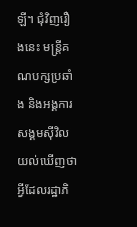ឡី។ ជុំវិញរឿងនេះ មន្ត្រីគណបក្សប្រឆាំង និងអង្គការសង្គមស៊ីវិល យល់ឃើញថា អ្វីដែលរដ្ឋាភិ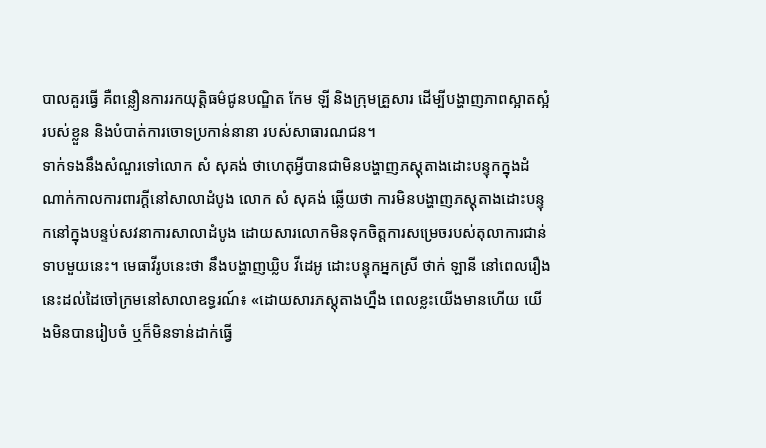បាលគួរធ្វើ គឺពន្លឿនការរកយុត្តិធម៌ជូនបណ្ឌិត កែម ឡី និងក្រុមគ្រួសារ ដើម្បីបង្ហាញភាពស្អាតស្អំរបស់ខ្លួន និងបំបាត់ការចោទប្រកាន់នានា របស់សាធារណជន។
ទាក់ទងនឹងសំណួរទៅលោក សំ សុគង់ ថាហេតុអ្វីបានជាមិនបង្ហាញភស្តុតាងដោះបន្ទុកក្នុងដំណាក់កាលការពារក្ដីនៅសាលាដំបូង លោក សំ សុគង់ ឆ្លើយថា ការមិនបង្ហាញភស្តុតាងដោះបន្ទុកនៅក្នុងបន្ទប់សវនាការសាលាដំបូង ដោយសារលោកមិនទុកចិត្តការសម្រេចរបស់តុលាការជាន់ទាបមួយនេះ។ មេធាវីរូបនេះថា នឹងបង្ហាញឃ្លិប វីដេអូ ដោះបន្ទុកអ្នកស្រី ថាក់ ឡានី នៅពេលរឿងនេះដល់ដៃចៅក្រមនៅសាលាឧទ្ធរណ៍៖ «ដោយសារភស្តុតាងហ្នឹង ពេលខ្លះយើងមានហើយ យើងមិនបានរៀបចំ ឬក៏មិនទាន់ដាក់ធ្វើ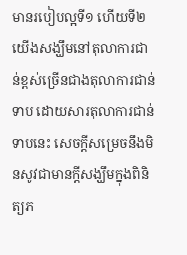មានរបៀបល្អទី១ ហើយទី២ យើងសង្ឃឹមនៅតុលាការជាន់ខ្ពស់ច្រើនជាងតុលាការជាន់ទាប ដោយសារតុលាការជាន់ទាបនេះ សេចក្ដីសម្រេចនឹងមិនសូវជាមានក្ដីសង្ឃឹមក្នុងពិនិត្យភ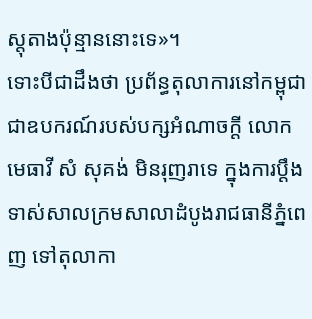ស្តុតាងប៉ុន្មាននោះទេ»។
ទោះបីជាដឹងថា ប្រព័ន្ធតុលាការនៅកម្ពុជា ជាឧបករណ៍របស់បក្សអំណាចក្ដី លោកមេធាវី សំ សុគង់ មិនរុញរាទេ ក្នុងការប្ដឹងទាស់សាលក្រមសាលាដំបូងរាជធានីភ្នំពេញ ទៅតុលាកា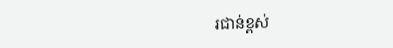រជាន់ខ្ពស់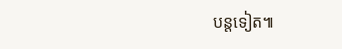បន្តទៀត៕